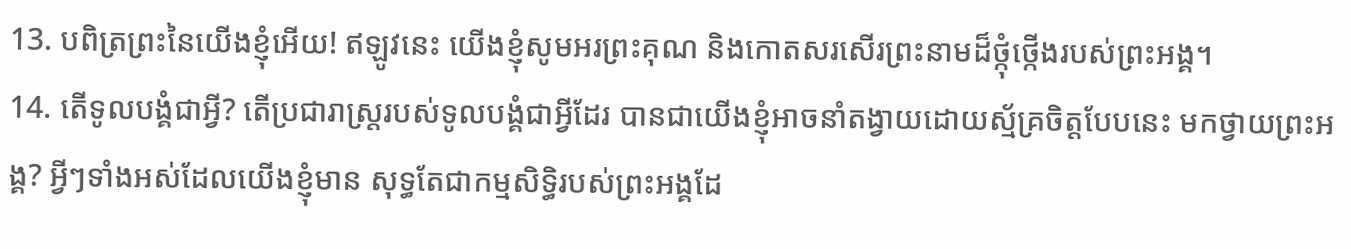13. បពិត្រព្រះនៃយើងខ្ញុំអើយ! ឥឡូវនេះ យើងខ្ញុំសូមអរព្រះគុណ និងកោតសរសើរព្រះនាមដ៏ថ្កុំថ្កើងរបស់ព្រះអង្គ។
14. តើទូលបង្គំជាអ្វី? តើប្រជារាស្ត្ររបស់ទូលបង្គំជាអ្វីដែរ បានជាយើងខ្ញុំអាចនាំតង្វាយដោយស្ម័គ្រចិត្តបែបនេះ មកថ្វាយព្រះអង្គ? អ្វីៗទាំងអស់ដែលយើងខ្ញុំមាន សុទ្ធតែជាកម្មសិទ្ធិរបស់ព្រះអង្គដែ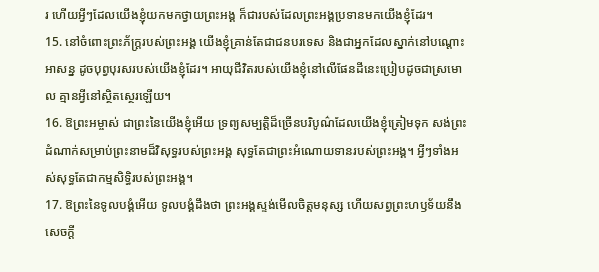រ ហើយអ្វីៗដែលយើងខ្ញុំយកមកថ្វាយព្រះអង្គ ក៏ជារបស់ដែលព្រះអង្គប្រទានមកយើងខ្ញុំដែរ។
15. នៅចំពោះព្រះភ័ក្ត្ររបស់ព្រះអង្គ យើងខ្ញុំគ្រាន់តែជាជនបរទេស និងជាអ្នកដែលស្នាក់នៅបណ្ដោះអាសន្ន ដូចបុព្វបុរសរបស់យើងខ្ញុំដែរ។ អាយុជីវិតរបស់យើងខ្ញុំនៅលើផែនដីនេះប្រៀបដូចជាស្រមោល គ្មានអ្វីនៅស្ថិតស្ថេរឡើយ។
16. ឱព្រះអម្ចាស់ ជាព្រះនៃយើងខ្ញុំអើយ ទ្រព្យសម្បត្តិដ៏ច្រើនបរិបូណ៌ដែលយើងខ្ញុំត្រៀមទុក សង់ព្រះដំណាក់សម្រាប់ព្រះនាមដ៏វិសុទ្ធរបស់ព្រះអង្គ សុទ្ធតែជាព្រះអំណោយទានរបស់ព្រះអង្គ។ អ្វីៗទាំងអស់សុទ្ធតែជាកម្មសិទ្ធិរបស់ព្រះអង្គ។
17. ឱព្រះនៃទូលបង្គំអើយ ទូលបង្គំដឹងថា ព្រះអង្គស្ទង់មើលចិត្តមនុស្ស ហើយសព្វព្រះហឫទ័យនឹងសេចក្ដី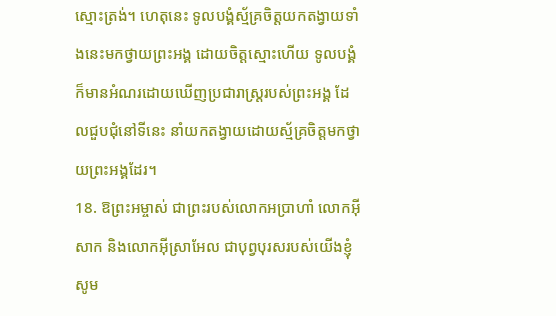ស្មោះត្រង់។ ហេតុនេះ ទូលបង្គំស្ម័គ្រចិត្តយកតង្វាយទាំងនេះមកថ្វាយព្រះអង្គ ដោយចិត្តស្មោះហើយ ទូលបង្គំក៏មានអំណរដោយឃើញប្រជារាស្ត្ររបស់ព្រះអង្គ ដែលជួបជុំនៅទីនេះ នាំយកតង្វាយដោយស្ម័គ្រចិត្តមកថ្វាយព្រះអង្គដែរ។
18. ឱព្រះអម្ចាស់ ជាព្រះរបស់លោកអប្រាហាំ លោកអ៊ីសាក និងលោកអ៊ីស្រាអែល ជាបុព្វបុរសរបស់យើងខ្ញុំ សូម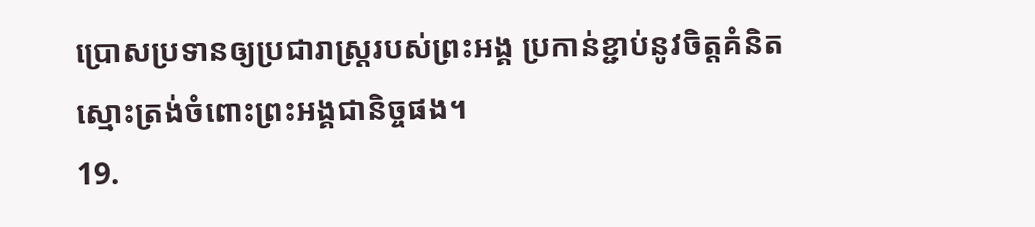ប្រោសប្រទានឲ្យប្រជារាស្ត្ររបស់ព្រះអង្គ ប្រកាន់ខ្ជាប់នូវចិត្តគំនិតស្មោះត្រង់ចំពោះព្រះអង្គជានិច្ចផង។
19.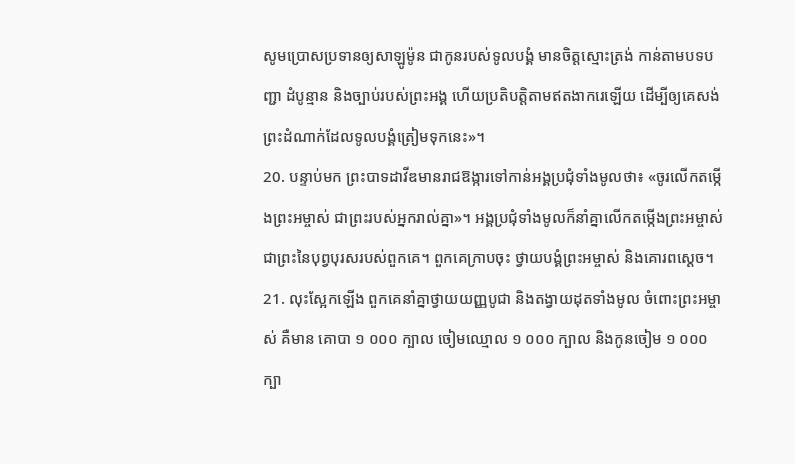សូមប្រោសប្រទានឲ្យសាឡូម៉ូន ជាកូនរបស់ទូលបង្គំ មានចិត្តស្មោះត្រង់ កាន់តាមបទបញ្ជា ដំបូន្មាន និងច្បាប់របស់ព្រះអង្គ ហើយប្រតិបត្តិតាមឥតងាករេឡើយ ដើម្បីឲ្យគេសង់ព្រះដំណាក់ដែលទូលបង្គំត្រៀមទុកនេះ»។
20. បន្ទាប់មក ព្រះបាទដាវីឌមានរាជឱង្ការទៅកាន់អង្គប្រជុំទាំងមូលថា៖ «ចូរលើកតម្កើងព្រះអម្ចាស់ ជាព្រះរបស់អ្នករាល់គ្នា»។ អង្គប្រជុំទាំងមូលក៏នាំគ្នាលើកតម្កើងព្រះអម្ចាស់ ជាព្រះនៃបុព្វបុរសរបស់ពួកគេ។ ពួកគេក្រាបចុះ ថ្វាយបង្គំព្រះអម្ចាស់ និងគោរពស្ដេច។
21. លុះស្អែកឡើង ពួកគេនាំគ្នាថ្វាយយញ្ញបូជា និងតង្វាយដុតទាំងមូល ចំពោះព្រះអម្ចាស់ គឺមាន គោបា ១ ០០០ ក្បាល ចៀមឈ្មោល ១ ០០០ ក្បាល និងកូនចៀម ១ ០០០ ក្បា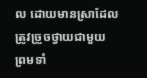ល ដោយមានស្រាដែលត្រូវច្រួចថ្វាយជាមួយ ព្រមទាំ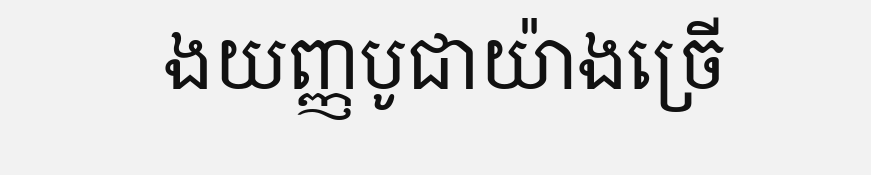ងយញ្ញបូជាយ៉ាងច្រើ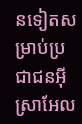នទៀតសម្រាប់ប្រជាជនអ៊ីស្រាអែល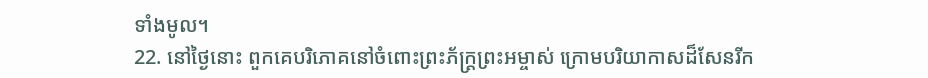ទាំងមូល។
22. នៅថ្ងៃនោះ ពួកគេបរិភោគនៅចំពោះព្រះភ័ក្ត្រព្រះអម្ចាស់ ក្រោមបរិយាកាសដ៏សែនរីក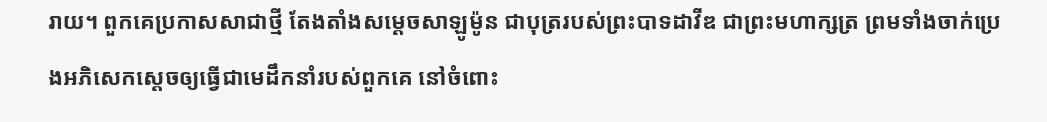រាយ។ ពួកគេប្រកាសសាជាថ្មី តែងតាំងសម្ដេចសាឡូម៉ូន ជាបុត្ររបស់ព្រះបាទដាវីឌ ជាព្រះមហាក្សត្រ ព្រមទាំងចាក់ប្រេងអភិសេកស្ដេចឲ្យធ្វើជាមេដឹកនាំរបស់ពួកគេ នៅចំពោះ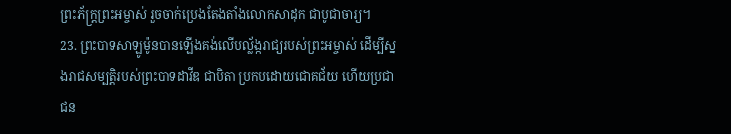ព្រះភ័ក្ត្រព្រះអម្ចាស់ រួចចាក់ប្រេងតែងតាំងលោកសាដុក ជាបូជាចារ្យ។
23. ព្រះបាទសាឡូម៉ូនបានឡើងគង់លើបល្ល័ង្ករាជ្យរបស់ព្រះអម្ចាស់ ដើម្បីស្នងរាជសម្បត្តិរបស់ព្រះបាទដាវីឌ ជាបិតា ប្រកបដោយជោគជ័យ ហើយប្រជាជន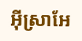អ៊ីស្រាអែ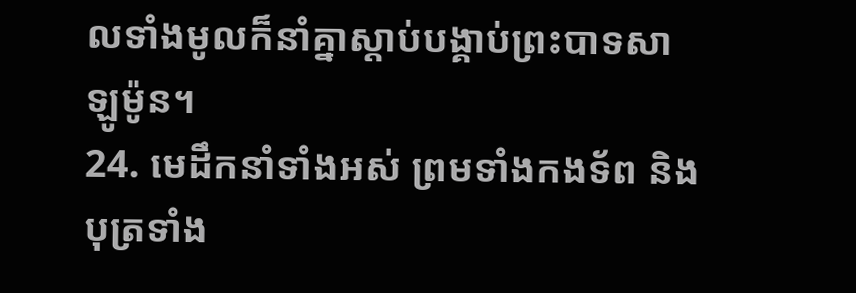លទាំងមូលក៏នាំគ្នាស្ដាប់បង្គាប់ព្រះបាទសាឡូម៉ូន។
24. មេដឹកនាំទាំងអស់ ព្រមទាំងកងទ័ព និងបុត្រទាំង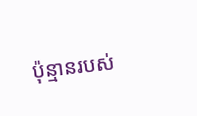ប៉ុន្មានរបស់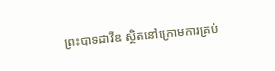ព្រះបាទដាវីឌ ស្ថិតនៅក្រោមការគ្រប់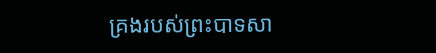គ្រងរបស់ព្រះបាទសា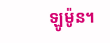ឡូម៉ូន។